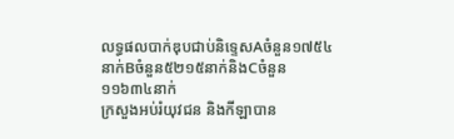លទ្ធផលបាក់ឌុបជាប់និទ្ទេសAចំនួន១៧៥៤នាក់Bចំនួន៥២១៥នាក់និងCចំនួន១១៦៣៤នាក់
ក្រសួងអប់រំយុវជន និងកីឡាបាន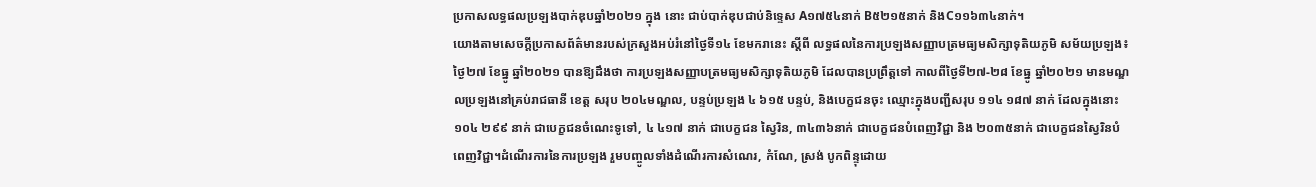ប្រកាសលទ្ធផលប្រឡងបាក់ឌុបឆ្នាំ២០២១ ក្នុង នោះ ជាប់បាក់ឌុបជាប់និទ្ទេស A១៧៥៤នាក់ B៥២១៥នាក់ និងC១១៦៣៤នាក់។
យោងតាមសេចក្ដីប្រកាសព័ត៌មានរបស់ក្រសួងអប់រំនៅថ្ងៃទី១៤ ខែមករានេះ ស្តីពី លទ្ធផលនៃការប្រឡងសញ្ញាបត្រមធ្យមសិក្សាទុតិយភូមិ សម័យប្រឡង៖ ថ្ងៃ២៧ ខែធ្នូ ឆ្នាំ២០២១ បានឱ្យដឹងថា ការប្រឡងសញ្ញាបត្រមធ្យមសិក្សាទុតិយភូមិ ដែលបានប្រព្រឹត្តទៅ កាលពីថ្ងៃទី២៧-២៨ ខែធ្នូ ឆ្នាំ២០២១ មានមណ្ឌលប្រឡងនៅគ្រប់រាជធានី ខេត្ត សរុប ២០៤មណ្ឌល, បន្ទប់ប្រឡង ៤ ៦១៥ បន្ទប់, និងបេក្ខជនចុះ ឈ្មោះក្នុងបញ្ជីសរុប ១១៤ ១៨៧ នាក់ ដែលក្នុងនោះ ១០៤ ២៩៩ នាក់ ជាបេក្ខជនចំណេះទូទៅ, ៤ ៤១៧ នាក់ ជាបេក្ខជន ស្វៃរិន, ៣៤៣៦នាក់ ជាបេក្ខជនបំពេញវិជ្ជា និង ២០៣៥នាក់ ជាបេក្ខជនស្វៃរិនបំពេញវិជ្ជា។ដំណើរការនៃការប្រឡង រួមបញ្ចូលទាំងដំណើរការសំណេរ, កំណែ, ស្រង់ បូកពិន្ទុដោយ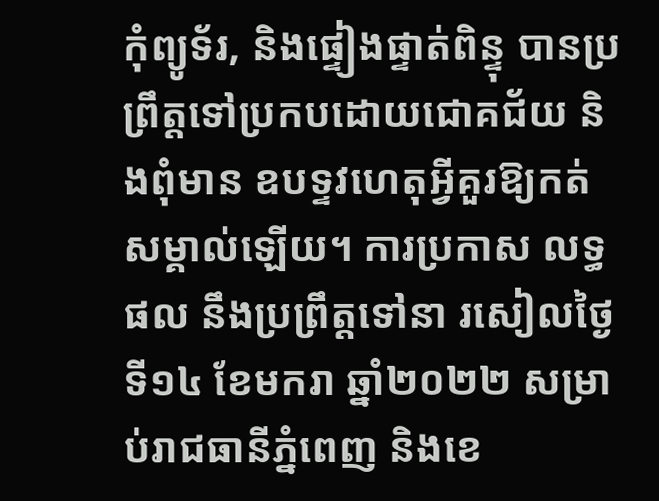កុំព្យូទ័រ, និងផ្ទៀងផ្ទាត់ពិន្ទុ បានប្រព្រឹត្តទៅប្រកបដោយជោគជ័យ និងពុំមាន ឧបទ្ទវហេតុអ្វីគួរឱ្យកត់សម្គាល់ឡើយ។ ការប្រកាស លទ្ធផល នឹងប្រព្រឹត្តទៅនា រសៀលថ្ងៃទី១៤ ខែមករា ឆ្នាំ២០២២ សម្រាប់រាជធានីភ្នំពេញ និងខេ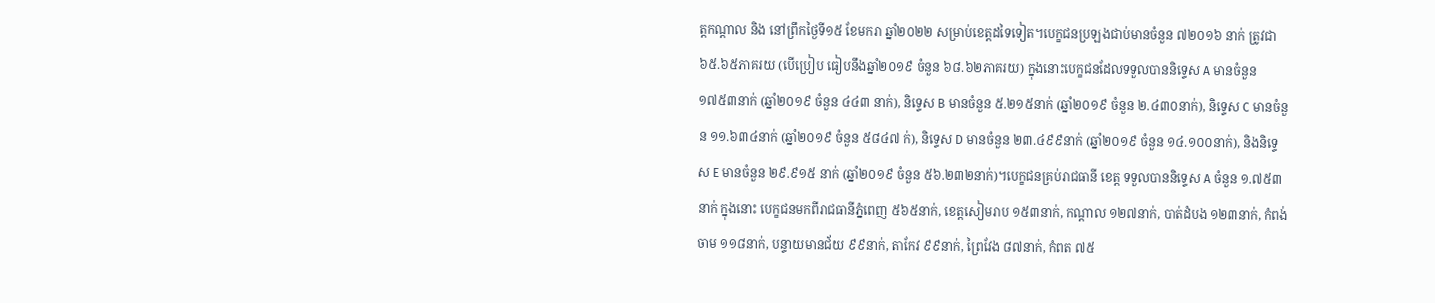ត្តកណ្តាល និង នៅព្រឹកថ្ងៃទី១៥ ខែមករា ឆ្នាំ២០២២ សម្រាប់ខេត្តដទៃទៀត។បេក្ខជនប្រឡងជាប់មានចំនួន ៧២០១៦ នាក់ ត្រូវជា ៦៥.៦៥ភាគរយ (បើប្រៀប ធៀបនឹងឆ្នាំ២០១៩ ចំនួន ៦៨.៦២ភាគរយ) ក្នុងនោះបេក្ខជនដែលទទួលបាននិទ្ទេស A មានចំនួន ១៧៥៣នាក់ (ឆ្នាំ២០១៩ ចំនួន ៤៤៣ នាក់), និទ្ទេស B មានចំនួន ៥.២១៥នាក់ (ឆ្នាំ២០១៩ ចំនួន ២.៤៣០នាក់), និទ្ទេស C មានចំនួន ១១.៦៣៤នាក់ (ឆ្នាំ២០១៩ ចំនួន ៥៨៤៧ ក់), និទ្ទេស D មានចំនួន ២៣.៤៩៩នាក់ (ឆ្នាំ២០១៩ ចំនួន ១៤.១០០នាក់), និងនិទ្ទេស E មានចំនួន ២៩.៩១៥ នាក់ (ឆ្នាំ២០១៩ ចំនួន ៥៦.២៣២នាក់)។បេក្ខជនគ្រប់រាជធានី ខេត្ត ទទួលបាននិទ្ទេស A ចំនួន ១.៧៥៣នាក់ ក្នុងនោះ បេក្ខជនមកពីរាជធានីភ្នំពេញ ៥៦៥នាក់, ខេត្តសៀមរាប ១៥៣នាក់, កណ្តាល ១២៧នាក់, បាត់ដំបង ១២៣នាក់, កំពង់ចាម ១១៨នាក់, បន្ទាយមានជ័យ ៩៩នាក់, តាកែវ ៩៩នាក់, ព្រៃវែង ៨៧នាក់, កំពត ៧៥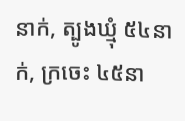នាក់, ត្បូងឃ្មុំ ៥៤នាក់, ក្រចេះ ៤៥នា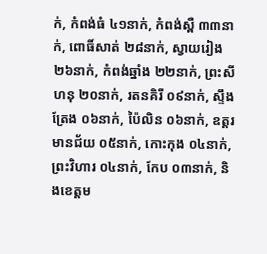ក់, កំពង់ធំ ៤១នាក់, កំពង់ស្ពឺ ៣៣នាក់, ពោធិ៍សាត់ ២៨នាក់, ស្វាយរៀង ២៦នាក់, កំពង់ឆ្នាំង ២២នាក់, ព្រះសីហនុ ២០នាក់, រតនគិរី ០៩នាក់, ស្ទឹងត្រែង ០៦នាក់, ប៉ៃលិន ០៦នាក់, ឧត្តរមានជ័យ ០៥នាក់, កោះកុង ០៤នាក់, ព្រះវិហារ ០៤នាក់, កែប ០៣នាក់, និងខេត្តម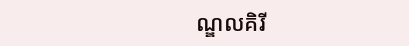ណ្ឌលគិរី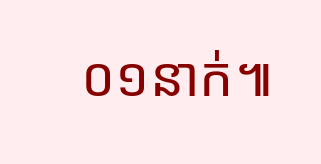០១នាក់៕